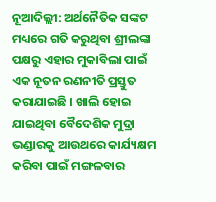ନୂଆଦିଲ୍ଲୀ: ଅର୍ଥନୈତିକ ସଙ୍କଟ ମଧ୍ୟରେ ଗତି କରୁଥିବା ଶ୍ରୀଲଙ୍କା ପକ୍ଷରୁ ଏହାର ମୁକାବିଲା ପାଇଁ ଏକ ନୂତନ ରଣନୀତି ପ୍ରସ୍ତୁତ କରାଯାଇଛି । ଖାଲି ହୋଇ ଯାଇଥିବା ବୈଦେଶିକ ମୁଦ୍ରା ଭଣ୍ଡାରକୁ ଆଉଥରେ କାର୍ଯ୍ୟକ୍ଷମ କରିବା ପାଇଁ ମଙ୍ଗଳବାର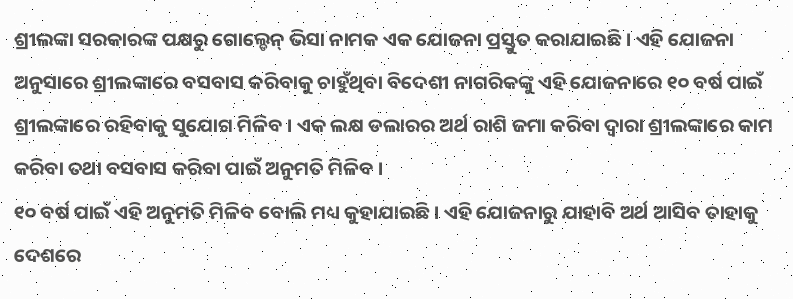ଶ୍ରୀଲଙ୍କା ସରକାରଙ୍କ ପକ୍ଷରୁ ଗୋଲ୍ଡେନ୍ ଭିସା ନାମକ ଏକ ଯୋଜନା ପ୍ରସ୍ତୁତ କରାଯାଇଛି । ଏହି ଯୋଜନା ଅନୁସାରେ ଶ୍ରୀଲଙ୍କାରେ ବସବାସ କରିବାକୁ ଚାହୁଁଥିବା ବିଦେଶୀ ନାଗରିକଙ୍କୁ ଏହି ଯୋଜନାରେ ୧୦ ବର୍ଷ ପାଇଁ ଶ୍ରୀଲଙ୍କାରେ ରହିବାକୁ ସୁଯୋଗ ମିଳିବ । ଏକ ଲକ୍ଷ ଡଲାରର ଅର୍ଥ ରାଶି ଜମା କରିବା ଦ୍ୱାରା ଶ୍ରୀଲଙ୍କାରେ କାମ କରିବା ତଥା ବସବାସ କରିବା ପାଇଁ ଅନୁମତି ମିଳିବ ।
୧୦ ବର୍ଷ ପାଇଁ ଏହି ଅନୁମତି ମିଳିବ ବୋଲି ମଧ୍ୟ କୁହାଯାଇଛି । ଏହି ଯୋଜନାରୁ ଯାହାବି ଅର୍ଥ ଆସିବ ତାହାକୁ ଦେଶରେ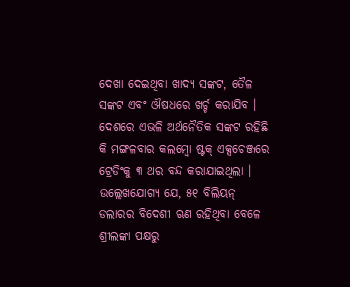ଦେଖା ଦେଇଥିବା ଖାଦ୍ୟ ସଙ୍କଟ, ତୈଳ ସଙ୍କଟ ଏବଂ ଔଷଧରେ ଖର୍ଚ୍ଚ କରାଯିବ । ଦେଶରେ ଏଭଳି ଅର୍ଥନୈତିକ ସଙ୍କଟ ରହିଛି କି ମଙ୍ଗଳବାର କଲମ୍ବୋ ଷ୍ଟକ୍ ଏକ୍ସଚେଞ୍ଜରେ ଟ୍ରେଡିଂକୁ ୩ ଥର ବନ୍ଦ କରାଯାଇଥିଲା । ଉଲ୍ଲେଖଯୋଗ୍ୟ ଯେ, ୫୧ ବିଲିୟନ୍ ଡଲାରର ବିଦେଶୀ ଋଣ ରହିଥିବା ବେଳେ ଶ୍ରୀଲଙ୍କା ପକ୍ଷରୁ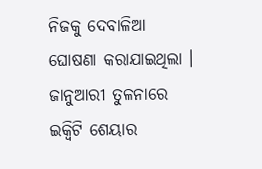ନିଜକୁ ଦେବାଳିଆ ଘୋଷଣା କରାଯାଇଥିଲା । ଜାନୁଆରୀ ତୁଳନାରେ ଇକ୍ୱିଟି ଶେୟାର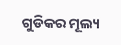ଗୁଡିକର ମୂଲ୍ୟ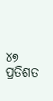୪୭ ପ୍ରତିଶତ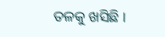ତଳକୁ ଖସିଛି ।